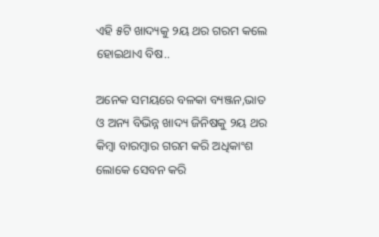ଏହି ୫ଟି ଖାଦ୍ୟକୁ ୨ୟ ଥର ଗରମ କଲେ ହୋଇଥାଏ ବିଷ..

ଅନେକ ସମୟରେ ବଳକା ବ୍ୟଞ୍ଜନ,ଭାତ ଓ ଅନ୍ୟ ବିଭିନ୍ନ ଖାଦ୍ୟ ଜିନିଷକୁ ୨ୟ ଥର କିମ୍ବା ବାରମ୍ବାର ଗରମ କରି ଅଧିକାଂଶ ଲୋକେ ସେବନ କରି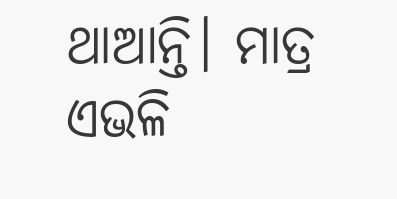ଥାଆନ୍ତି। ମାତ୍ର ଏଭଳି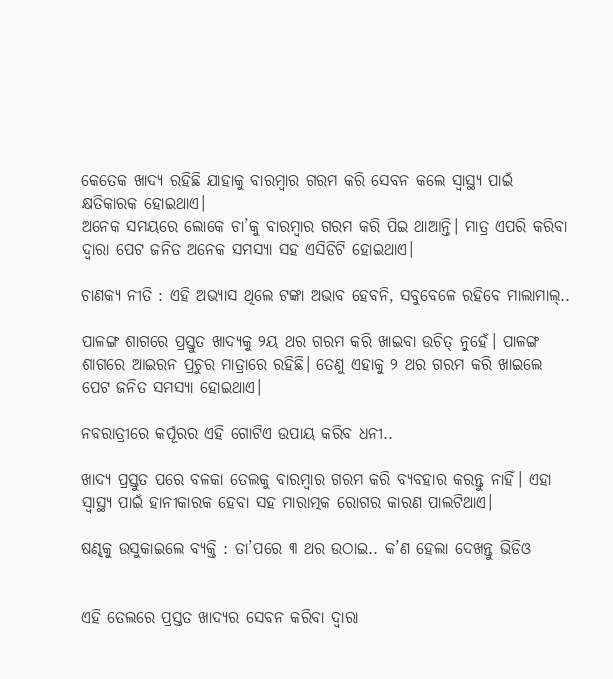କେତେକ ଖାଦ୍ୟ ରହିଛି ଯାହାକୁ ବାରମ୍ବାର ଗରମ କରି ସେବନ କଲେ ସ୍ୱାସ୍ଥ୍ୟ ପାଇଁ କ୍ଷତିକାରକ ହୋଇଥାଏ।
ଅନେକ ସମୟରେ ଲୋକେ ଚା’କୁ ବାରମ୍ବାର ଗରମ କରି ପିଇ ଥାଆନ୍ତି। ମାତ୍ର ଏପରି କରିବା ଦ୍ୱାରା ପେଟ ଜନିତ ଅନେକ ସମସ୍ୟା ସହ ଏସିଡିଟି ହୋଇଥାଏ।

ଚାଣକ୍ୟ ନୀତି : ଏହି ଅଭ୍ୟାସ ଥିଲେ ଟଙ୍କା ଅଭାବ ହେବନି, ସବୁବେଳେ ରହିବେ ମାଲାମାଲ୍..

ପାଳଙ୍ଗ ଶାଗରେ ପ୍ରସ୍ତୁତ ଖାଦ୍ୟକୁ ୨ୟ ଥର ଗରମ କରି ଖାଇବା ଉଚିତ୍ ନୁହେଁ। ପାଳଙ୍ଗ ଶାଗରେ ଆଇରନ ପ୍ରଚୁର ମାତ୍ରାରେ ରହିଛି। ତେଣୁ ଏହାକୁ ୨ ଥର ଗରମ କରି ଖାଇଲେ ପେଟ ଜନିତ ସମସ୍ୟା ହୋଇଥାଏ।

ନବରାତ୍ରୀରେ କର୍ପୂରର ଏହି ଗୋଟିଏ ଉପାୟ କରିବ ଧନୀ..

ଖାଦ୍ୟ ପ୍ରସ୍ତୁତ ପରେ ବଳକା ତେଲକୁ ବାରମ୍ବାର ଗରମ କରି ବ୍ୟବହାର କରନ୍ତୁ ନାହିଁ। ଏହା ସ୍ୱାସ୍ଥ୍ୟ ପାଇଁ ହାନୀକାରକ ହେବା ସହ ମାରାତ୍ମକ ରୋଗର କାରଣ ପାଲଟିଥାଏ।

ଷଣ୍ଢକୁ ଉସୁକାଇଲେ ବ୍ୟକ୍ତି : ତା’ପରେ ୩ ଥର ଉଠାଇ.. କ’ଣ ହେଲା ଦେଖନ୍ତୁ ଭିଡିଓ


ଏହି ତେଲରେ ପ୍ରସ୍ତତ ଖାଦ୍ୟର ସେବନ କରିବା ଦ୍ୱାରା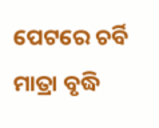ପେଟରେ ଚର୍ବି ମାତ୍ରା ବୃଦ୍ଧି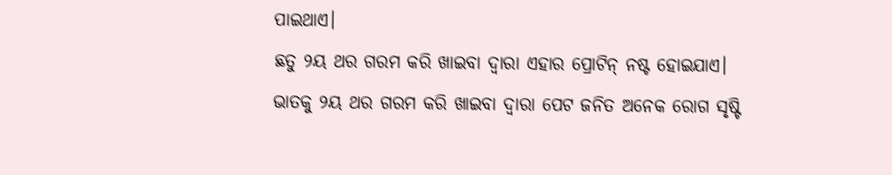ପାଇଥାଏ।
ଛତୁ ୨ୟ ଥର ଗରମ କରି ଖାଇବା ଦ୍ୱାରା ଏହାର ପ୍ରୋଟିନ୍ ନଷ୍ଟ ହୋଇଯାଏ।
ଭାତକୁ ୨ୟ ଥର ଗରମ କରି ଖାଇବା ଦ୍ୱାରା ପେଟ ଜନିତ ଅନେକ ରୋଗ ସୃଷ୍ଟି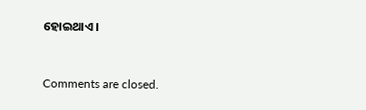ହୋଇଥାଏ।



Comments are closed.